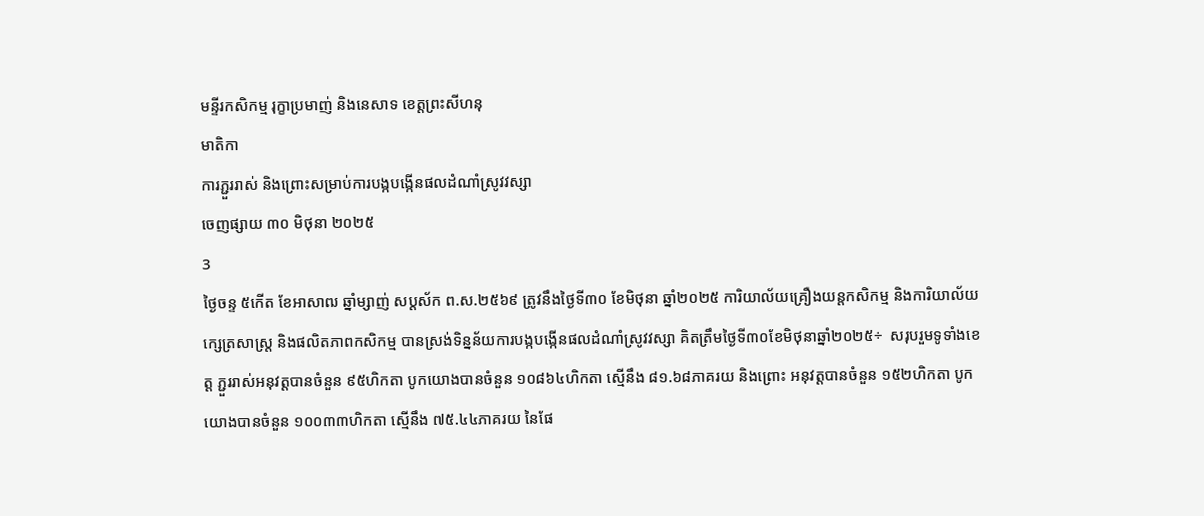មន្ទីរកសិកម្ម រុក្ខាប្រមាញ់ និងនេសាទ ខេត្តព្រះសីហនុ
មាតិកា
ការភ្ជួររាស់ និងព្រោះសម្រាប់ការបង្កបង្កើនផលដំណាំស្រូវវស្សា
ចេញផ្សាយ ៣០ មិថុនា ២០២៥
3
ថ្ងៃចន្ទ ៥កើត ខែអាសាឍ ឆ្នាំម្សាញ់ សប្តស័ក ព.ស.២៥៦៩ ត្រូវនឹងថ្ងៃទី៣០ ខែមិថុនា ឆ្នាំ២០២៥ ការិយាល័យគ្រឿងយន្តកសិកម្ម និងការិយាល័យក្សេត្រសាស្ត្រ និងផលិតភាពកសិកម្ម បានស្រង់ទិន្នន័យការបង្កបង្កើនផលដំណាំស្រូវវស្សា គិតត្រឹមថ្ងៃទី៣០ខែមិថុនាឆ្នាំ២០២៥÷  សរុបរួមទូទាំងខេត្ត ភ្ជួររាស់អនុវត្តបានចំនួន ៩៥ហិកតា បូកយោងបានចំនួន ១០៨៦៤ហិកតា ស្មើនឹង ៨១.៦៨ភាគរយ និងព្រោះ អនុវត្តបានចំនួន ១៥២ហិកតា បូកយោងបានចំនួន ១០០៣៣ហិកតា ស្មើនឹង ៧៥.៤៤ភាគរយ នៃផែ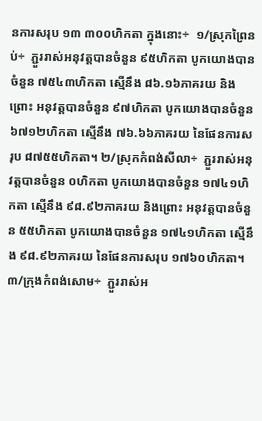នការសរុប ១៣ ៣០០ហិកតា ក្នុងនោះ÷  ១/ស្រុកព្រៃនប់÷  ភ្ជួររាស់អនុវត្តបានចំនួន ៩៥ហិកតា បូកយោងបានចំនួន ៧៥៤៣ហិកតា ស្មើនឹង ៨៦.១៦ភាគរយ និងព្រោះ អនុវត្តបានចំនួន ៩៧ហិកតា បូកយោងបានចំនួន ៦៧១២ហិកតា ស្មើនឹង ៧៦.៦៦ភាគរយ នៃផែនការសរុប ៨៧៥៥ហិកតា។ ២/ស្រុកកំពង់សីលា÷  ភ្ជួររាស់អនុវត្តបានចំនួន ០ហិកតា បូកយោងបានចំនួន ១៧៤១ហិកតា ស្មើនឹង ៩៨.៩២ភាគរយ និងព្រោះ អនុវត្តបានចំនួន ៥៥ហិកតា បូកយោងបានចំនួន ១៧៤១ហិកតា ស្មើនឹង ៩៨.៩២ភាគរយ នៃផែនការសរុប ១៧៦០ហិកតា។ ៣/ក្រុងកំពង់សោម÷  ភ្ជួររាស់អ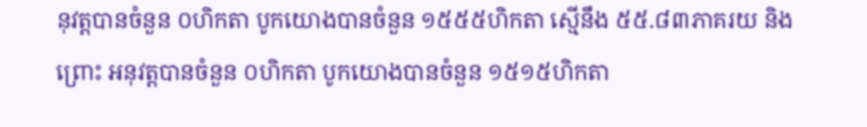នុវត្តបានចំនួន ០ហិកតា បូកយោងបានចំនួន ១៥៥៥ហិកតា ស្មើនឹង ៥៥.៨៣ភាគរយ និងព្រោះ អនុវត្តបានចំនួន ០ហិកតា បូកយោងបានចំនួន ១៥១៥ហិកតា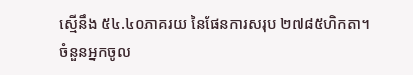ស្មើនឹង ៥៤.៤០ភាគរយ នៃផែនការសរុប ២៧៨៥ហិកតា។
ចំនួនអ្នកចូល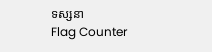ទស្សនា
Flag Counter